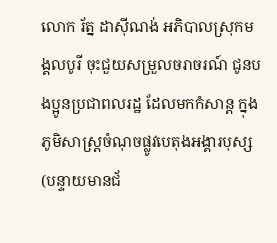លោក រ័ត្ន ដាសុីណង់ អភិបាលស្រុកមង្គលបូរី ចុះជួយសម្រួលចរាចរណ៍ ជូនបងប្អូនប្រជាពលរដ្ឋ ដែលមកកំសាន្ត ក្នុងភូមិសាស្ត្រចំណុចផ្លូវបេតុងអង្គារបុស្ស
(បន្ទាយមានជ័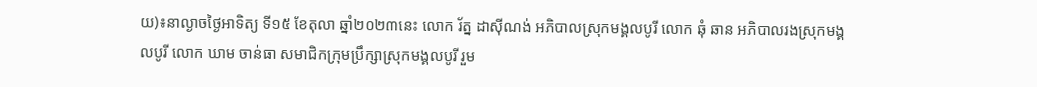យ)៖នាល្ងាចថ្ងៃអាទិត្យ ទី១៥ ខែតុលា ឆ្នាំ២០២៣នេះ លោក រ័ត្ន ដាសុីណង់ អភិបាលស្រុកមង្គលបូរី លោក ឆុំ ឆាន អភិបាលរងស្រុកមង្គលបូរី លោក ឃាម ចាន់ធា សមាជិកក្រុមប្រឹក្សាស្រុកមង្គលបូរី រួម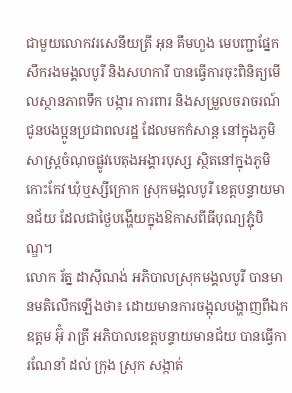ជាមួយលោកវរសេនីយត្រី អុន គឹមហួង មេបញ្ជាផ្នែកសឹករងមង្គលបូរី និងសហការី បានធ្វើការចុះពិនិត្យមើលស្ថានភាពទឹក បង្ការ ការពារ និងសម្រួលចរាចរណ៍ ជូនបងប្អូនប្រជាពលរដ្ឋ ដែលមកកំសាន្ត នៅក្នុងភូមិសាស្ត្រចំណុចផ្លូវបេតុងអង្គារបុស្ស ស្ថិតនៅក្នុងភូមិកោះកែវ ឃុំឬស្សីក្រោក ស្រុកមង្គលបូរី ខេត្តបន្ទាយមានជ័យ ដែលជាថ្ងៃបង្ហើយក្នុងឱកាសពីធីបុណ្យភ្ជុំបិណ្ឌ។
លោក រ័ត្ន ដាសុីណង់ អភិបាលស្រុកមង្គលបូរី បានមានមតិលើកឡើងថា៖ ដោយមានការចង្អុលបង្ហាញពីឯកឧត្តម អ៊ុំ រាត្រី អភិបាលខេត្តបន្ទាយមានជ័យ បានធ្វើការណែនាំ ដល់ ក្រុង ស្រុក សង្កាត់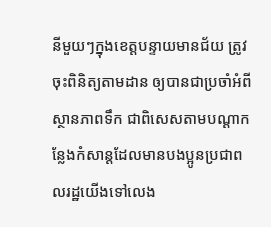នីមួយៗក្នុងខេត្តបន្ទាយមានជ័យ ត្រូវចុះពិនិត្យតាមដាន ឲ្យបានជាប្រចាំអំពីស្ថានភាពទឹក ជាពិសេសតាមបណ្ដាកន្លែងកំសាន្តដែលមានបងប្អូនប្រជាពលរដ្ឋយើងទៅលេង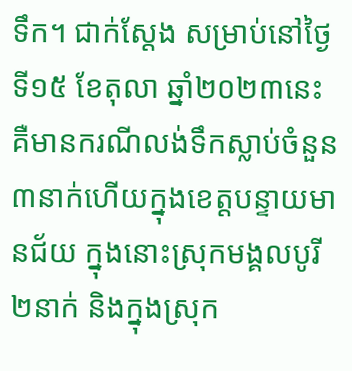ទឹក។ ជាក់ស្តែង សម្រាប់នៅថ្ងៃទី១៥ ខែតុលា ឆ្នាំ២០២៣នេះគឺមានករណីលង់ទឹកស្លាប់ចំនួន៣នាក់ហើយក្នុងខេត្តបន្ទាយមានជ័យ ក្នុងនោះស្រុកមង្គលបូរី២នាក់ និងក្នុងស្រុក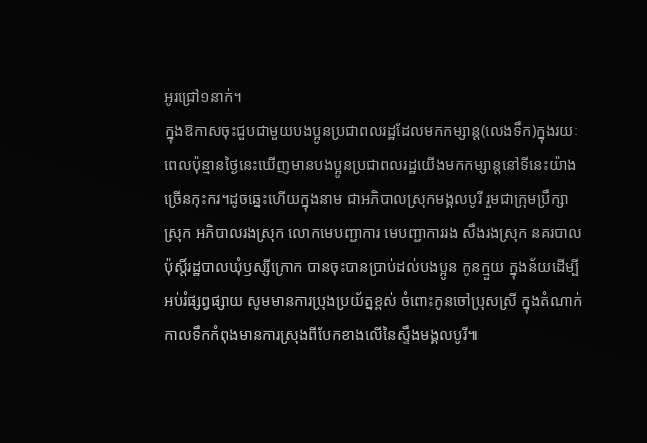អូរជ្រៅ១នាក់។
ក្នុងឱកាសចុះជួបជាមួយបងប្អូនប្រជាពលរដ្ឋដែលមកកម្សាន្ត(លេងទឹក)ក្នុងរយៈពេលប៉ុន្មានថ្ងៃនេះឃើញមានបងប្អូនប្រជាពលរដ្ឋយើងមកកម្សាន្តនៅទីនេះយ៉ាងច្រើនកុះករ។ដូចឆ្នេះហើយក្នុងនាម ជាអភិបាលស្រុកមង្គលបូរី រួមជាក្រុមប្រឹក្សាស្រុក អភិបាលរងស្រុក លោកមេបញ្ជាការ មេបញ្ជាការរង សឹងរងស្រុក នគរបាលប៉ុស្តិ៍រដ្ឋបាលឃុំឫស្សីក្រោក បានចុះបានប្រាប់ដល់បងប្អូន កូនក្មួយ ក្នុងន័យដើម្បីអប់រំផ្សព្វផ្សាយ សូមមានការប្រុងប្រយ័ត្នខ្ពស់ ចំពោះកូនចៅប្រុសស្រី ក្នុងតំណាក់កាលទឹកកំពុងមានការស្រុងពីបែកខាងលើនៃស្ទឹងមង្គលបូរី៕